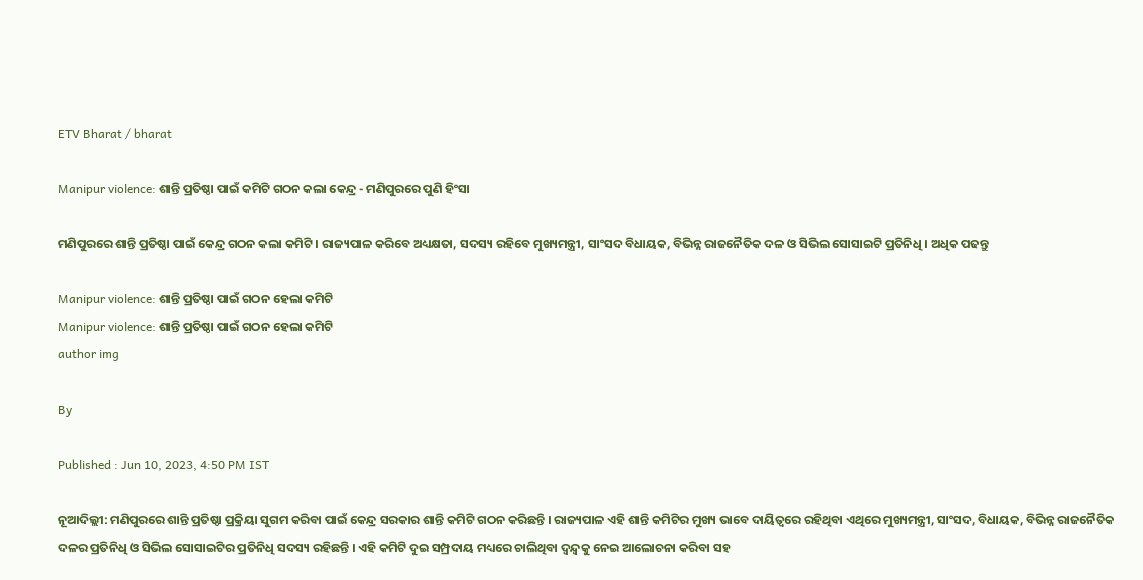ETV Bharat / bharat

Manipur violence: ଶାନ୍ତି ପ୍ରତିଷ୍ଠା ପାଇଁ କମିଟି ଗଠନ କଲା କେନ୍ଦ୍ର - ମଣିପୁରରେ ପୁଣି ହିଂସା

ମଣିପୁରରେ ଶାନ୍ତି ପ୍ରତିଷ୍ଠା ପାଇଁ କେନ୍ଦ୍ର ଗଠନ କଲା କମିଟି । ରାଜ୍ୟପାଳ କରିବେ ଅଧ୍ୟକ୍ଷତା, ସଦସ୍ୟ ରହିବେ ମୁଖ୍ୟମନ୍ତ୍ରୀ, ସାଂସଦ ବିଧାୟକ, ବିଭିନ୍ନ ରାଜନୈତିକ ଦଳ ଓ ସିଭିଲ ସୋସାଇଟି ପ୍ରତିନିଧି । ଅଧିକ ପଢନ୍ତୁ

Manipur violence: ଶାନ୍ତି ପ୍ରତିଷ୍ଠା ପାଇଁ ଗଠନ ହେଲା କମିଟି
Manipur violence: ଶାନ୍ତି ପ୍ରତିଷ୍ଠା ପାଇଁ ଗଠନ ହେଲା କମିଟି
author img

By

Published : Jun 10, 2023, 4:50 PM IST

ନୂଆଦିଲ୍ଲୀ: ମଣିପୁରରେ ଶାନ୍ତି ପ୍ରତିଷ୍ଠା ପ୍ରକ୍ରିୟା ସୁଗମ କରିବା ପାଇଁ କେନ୍ଦ୍ର ସରକାର ଶାନ୍ତି କମିଟି ଗଠନ କରିଛନ୍ତି । ରାଜ୍ୟପାଳ ଏହି ଶାନ୍ତି କମିଟିର ମୁଖ୍ୟ ଭାବେ ଦାୟିତ୍ବରେ ରହିଥିବା ଏଥିରେ ମୁଖ୍ୟମନ୍ତ୍ରୀ, ସାଂସଦ, ବିଧାୟକ, ବିଭିନ୍ନ ରାଜନୈତିକ ଦଳର ପ୍ରତିନିଧି ଓ ସିଭିଲ ସୋସାଇଟିର ପ୍ରତିନିଧି ସଦସ୍ୟ ରହିଛନ୍ତି । ଏହି କମିଟି ଦୁଇ ସମ୍ପ୍ରଦାୟ ମଧ୍ୟରେ ଚାଲିଥିବା ଦ୍ବନ୍ଦ୍ବକୁ ନେଇ ଆଲୋଚନା କରିବା ସହ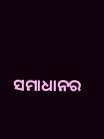ସମାଧାନର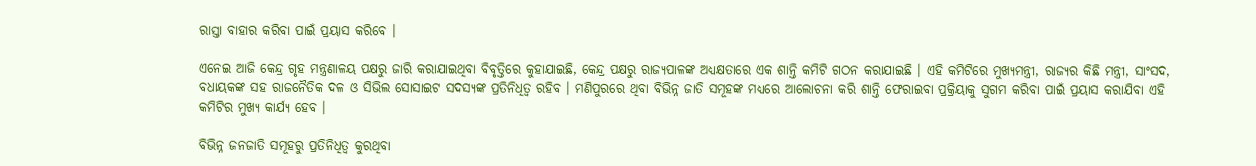ରାସ୍ତା ବାହାର କରିବା ପାଇଁ ପ୍ରୟାସ କରିବେ ।

ଏନେଇ ଆଜି କେନ୍ଦ୍ର ଗୃହ ମନ୍ତ୍ରଣାଳୟ ପକ୍ଷରୁ ଜାରି କରାଯାଇଥିବା ବିବୃତ୍ତିରେ କୁହାଯାଇଛି, କେନ୍ଦ୍ର ପକ୍ଷରୁ ରାଜ୍ୟପାଳଙ୍କ ଅଧ୍ୟକ୍ଷତାରେ ଏକ ଶାନ୍ତି କମିଟି ଗଠନ କରାଯାଇଛି । ଏହି କମିଟିରେ ମୁଖ୍ୟମନ୍ତ୍ରୀ, ରାଜ୍ୟର କିଛି ମନ୍ତ୍ରୀ, ସାଂସଦ, ବଧାୟକଙ୍କ ସହ ରାଜନୈତିକ ଦଳ ଓ ସିଭିଲ ସୋସାଇଟ ସଦସ୍ୟଙ୍କ ପ୍ରତିନିଧିତ୍ବ ରହିବ । ମଣିପୁରରେ ଥିବା ବିଭିନ୍ନ ଜାତି ସମୂହଙ୍କ ମଧ୍ୟରେ ଆଲୋଚନା କରି ଶାନ୍ତି ଫେରାଇବା ପ୍ରକ୍ରିୟାକୁ ସୁଗମ କରିବା ପାଇଁ ପ୍ରୟାସ କରାଯିବା ଏହି କମିଟିର ମୁଖ୍ୟ କାର୍ଯ୍ୟ ହେବ ।

ବିଭିନ୍ନ ଜନଜାତି ସମୂହରୁ ପ୍ରତିନିଧିତ୍ବ କୁରଥିବା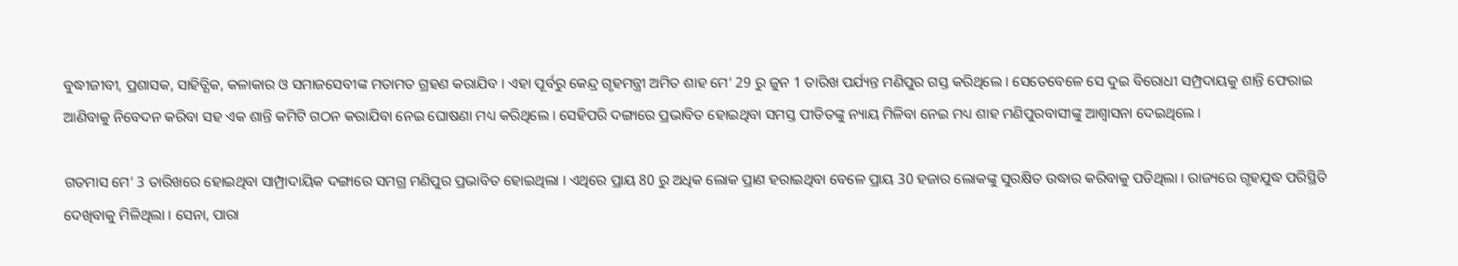ବୁଦ୍ଧୀଜୀବୀ, ପ୍ରଶାସକ, ସାହିତ୍ଯିକ, କଳାକାର ଓ ସମାଜସେବୀଙ୍କ ମତାମତ ଗ୍ରହଣ କରାଯିବ । ଏହା ପୂର୍ବରୁ କେନ୍ଦ୍ର ଗୃହମନ୍ତ୍ରୀ ଅମିତ ଶାହ ମେ‘ 29 ରୁ ଜୁନ 1 ତାରିଖ ପର୍ଯ୍ୟନ୍ତ ମଣିପୁର ଗସ୍ତ କରିଥିଲେ । ସେତେବେଳେ ସେ ଦୁଇ ବିରୋଧୀ ସମ୍ପ୍ରଦାୟକୁ ଶାନ୍ତି ଫେରାଇ ଆଣିବାକୁ ନିବେଦନ କରିବା ସହ ଏକ ଶାନ୍ତି କମିଟି ଗଠନ କରାଯିବା ନେଇ ଘୋଷଣା ମଧ୍ୟ କରିଥିଲେ । ସେହିପରି ଦଙ୍ଗାରେ ପ୍ରଭାବିତ ହୋଇଥିବା ସମସ୍ତ ପୀଡିତଙ୍କୁ ନ୍ୟାୟ ମିଳିବା ନେଇ ମଧ୍ୟ ଶାହ ମଣିପୁରବାସୀଙ୍କୁ ଆଶ୍ବାସନା ଦେଇଥିଲେ ।

ଗତମାସ ମେ’ 3 ତାରିଖରେ ହୋଇଥିବା ସାମ୍ପ୍ରାଦାୟିକ ଦଙ୍ଗାରେ ସମଗ୍ର ମଣିପୁର ପ୍ରଭାବିତ ହୋଇଥିଲା । ଏଥିରେ ପ୍ରାୟ 80 ରୁ ଅଧିକ ଲୋକ ପ୍ରାଣ ହରାଇଥିବା ବେଳେ ପ୍ରାୟ 30 ହଜାର ଲୋକଙ୍କୁ ସୁରକ୍ଷିତ ଉଦ୍ଧାର କରିବାକୁ ପଡିଥିଲା । ରାଜ୍ୟରେ ଗୃହଯୁଦ୍ଧ ପରିସ୍ଥିତି ଦେଖିବାକୁ ମିଳିଥିଲା । ସେନା, ପାରା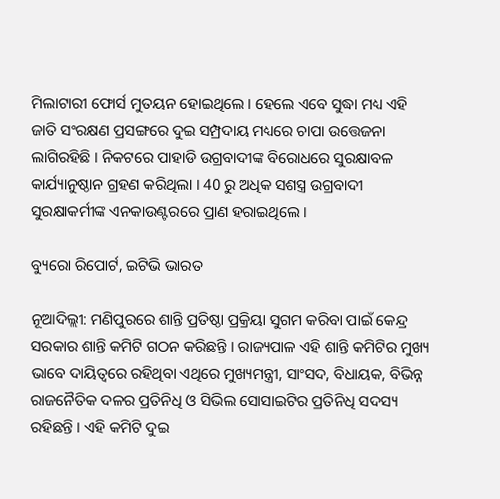ମିଲାଟାରୀ ଫୋର୍ସ ମୁତୟନ ହୋଇଥିଲେ । ହେଲେ ଏବେ ସୁଦ୍ଧା ମଧ୍ୟ ଏହି ଜାତି ସଂରକ୍ଷଣ ପ୍ରସଙ୍ଗରେ ଦୁଇ ସମ୍ପ୍ରଦାୟ ମଧ୍ୟରେ ଚାପା ଉତ୍ତେଜନା ଲାଗିରହିଛି । ନିକଟରେ ପାହାଡି ଉଗ୍ରବାଦୀଙ୍କ ବିରୋଧରେ ସୁରକ୍ଷାବଳ କାର୍ଯ୍ୟାନୁଷ୍ଠାନ ଗ୍ରହଣ କରିଥିଲା । 40 ରୁ ଅଧିକ ସଶସ୍ତ୍ର ଉଗ୍ରବାଦୀ ସୁରକ୍ଷାକର୍ମୀଙ୍କ ଏନକାଉଣ୍ଟରରେ ପ୍ରାଣ ହରାଇଥିଲେ ।

ବ୍ୟୁରୋ ରିପୋର୍ଟ, ଇଟିଭି ଭାରତ

ନୂଆଦିଲ୍ଲୀ: ମଣିପୁରରେ ଶାନ୍ତି ପ୍ରତିଷ୍ଠା ପ୍ରକ୍ରିୟା ସୁଗମ କରିବା ପାଇଁ କେନ୍ଦ୍ର ସରକାର ଶାନ୍ତି କମିଟି ଗଠନ କରିଛନ୍ତି । ରାଜ୍ୟପାଳ ଏହି ଶାନ୍ତି କମିଟିର ମୁଖ୍ୟ ଭାବେ ଦାୟିତ୍ବରେ ରହିଥିବା ଏଥିରେ ମୁଖ୍ୟମନ୍ତ୍ରୀ, ସାଂସଦ, ବିଧାୟକ, ବିଭିନ୍ନ ରାଜନୈତିକ ଦଳର ପ୍ରତିନିଧି ଓ ସିଭିଲ ସୋସାଇଟିର ପ୍ରତିନିଧି ସଦସ୍ୟ ରହିଛନ୍ତି । ଏହି କମିଟି ଦୁଇ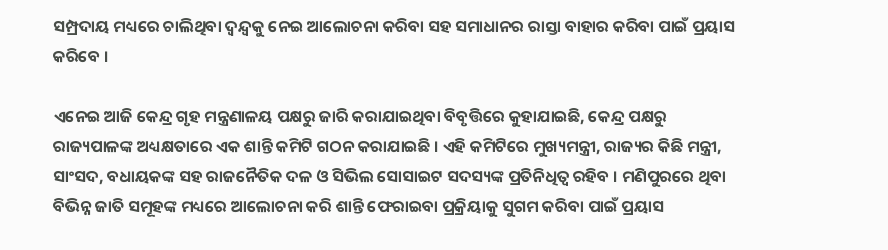ସମ୍ପ୍ରଦାୟ ମଧ୍ୟରେ ଚାଲିଥିବା ଦ୍ବନ୍ଦ୍ବକୁ ନେଇ ଆଲୋଚନା କରିବା ସହ ସମାଧାନର ରାସ୍ତା ବାହାର କରିବା ପାଇଁ ପ୍ରୟାସ କରିବେ ।

ଏନେଇ ଆଜି କେନ୍ଦ୍ର ଗୃହ ମନ୍ତ୍ରଣାଳୟ ପକ୍ଷରୁ ଜାରି କରାଯାଇଥିବା ବିବୃତ୍ତିରେ କୁହାଯାଇଛି, କେନ୍ଦ୍ର ପକ୍ଷରୁ ରାଜ୍ୟପାଳଙ୍କ ଅଧ୍ୟକ୍ଷତାରେ ଏକ ଶାନ୍ତି କମିଟି ଗଠନ କରାଯାଇଛି । ଏହି କମିଟିରେ ମୁଖ୍ୟମନ୍ତ୍ରୀ, ରାଜ୍ୟର କିଛି ମନ୍ତ୍ରୀ, ସାଂସଦ, ବଧାୟକଙ୍କ ସହ ରାଜନୈତିକ ଦଳ ଓ ସିଭିଲ ସୋସାଇଟ ସଦସ୍ୟଙ୍କ ପ୍ରତିନିଧିତ୍ବ ରହିବ । ମଣିପୁରରେ ଥିବା ବିଭିନ୍ନ ଜାତି ସମୂହଙ୍କ ମଧ୍ୟରେ ଆଲୋଚନା କରି ଶାନ୍ତି ଫେରାଇବା ପ୍ରକ୍ରିୟାକୁ ସୁଗମ କରିବା ପାଇଁ ପ୍ରୟାସ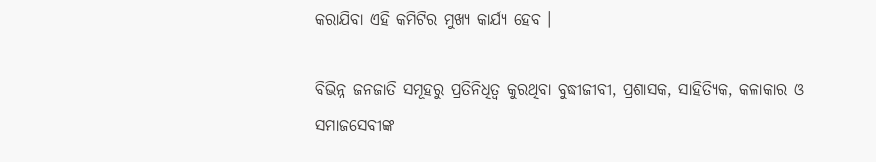କରାଯିବା ଏହି କମିଟିର ମୁଖ୍ୟ କାର୍ଯ୍ୟ ହେବ ।

ବିଭିନ୍ନ ଜନଜାତି ସମୂହରୁ ପ୍ରତିନିଧିତ୍ବ କୁରଥିବା ବୁଦ୍ଧୀଜୀବୀ, ପ୍ରଶାସକ, ସାହିତ୍ଯିକ, କଳାକାର ଓ ସମାଜସେବୀଙ୍କ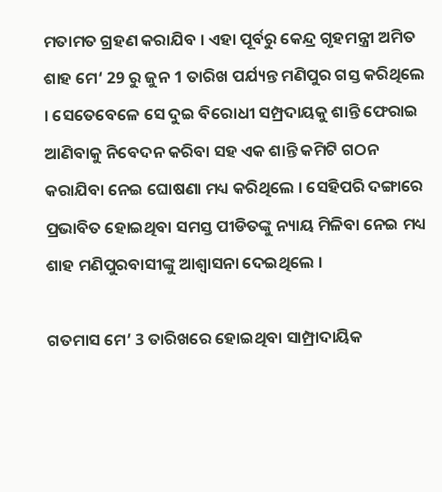ମତାମତ ଗ୍ରହଣ କରାଯିବ । ଏହା ପୂର୍ବରୁ କେନ୍ଦ୍ର ଗୃହମନ୍ତ୍ରୀ ଅମିତ ଶାହ ମେ‘ 29 ରୁ ଜୁନ 1 ତାରିଖ ପର୍ଯ୍ୟନ୍ତ ମଣିପୁର ଗସ୍ତ କରିଥିଲେ । ସେତେବେଳେ ସେ ଦୁଇ ବିରୋଧୀ ସମ୍ପ୍ରଦାୟକୁ ଶାନ୍ତି ଫେରାଇ ଆଣିବାକୁ ନିବେଦନ କରିବା ସହ ଏକ ଶାନ୍ତି କମିଟି ଗଠନ କରାଯିବା ନେଇ ଘୋଷଣା ମଧ୍ୟ କରିଥିଲେ । ସେହିପରି ଦଙ୍ଗାରେ ପ୍ରଭାବିତ ହୋଇଥିବା ସମସ୍ତ ପୀଡିତଙ୍କୁ ନ୍ୟାୟ ମିଳିବା ନେଇ ମଧ୍ୟ ଶାହ ମଣିପୁରବାସୀଙ୍କୁ ଆଶ୍ବାସନା ଦେଇଥିଲେ ।

ଗତମାସ ମେ’ 3 ତାରିଖରେ ହୋଇଥିବା ସାମ୍ପ୍ରାଦାୟିକ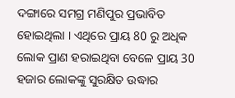ଦଙ୍ଗାରେ ସମଗ୍ର ମଣିପୁର ପ୍ରଭାବିତ ହୋଇଥିଲା । ଏଥିରେ ପ୍ରାୟ 80 ରୁ ଅଧିକ ଲୋକ ପ୍ରାଣ ହରାଇଥିବା ବେଳେ ପ୍ରାୟ 30 ହଜାର ଲୋକଙ୍କୁ ସୁରକ୍ଷିତ ଉଦ୍ଧାର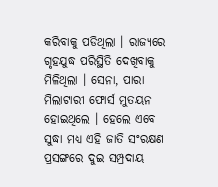କରିବାକୁ ପଡିଥିଲା । ରାଜ୍ୟରେ ଗୃହଯୁଦ୍ଧ ପରିସ୍ଥିତି ଦେଖିବାକୁ ମିଳିଥିଲା । ସେନା, ପାରା ମିଲାଟାରୀ ଫୋର୍ସ ମୁତୟନ ହୋଇଥିଲେ । ହେଲେ ଏବେ ସୁଦ୍ଧା ମଧ୍ୟ ଏହି ଜାତି ସଂରକ୍ଷଣ ପ୍ରସଙ୍ଗରେ ଦୁଇ ସମ୍ପ୍ରଦାୟ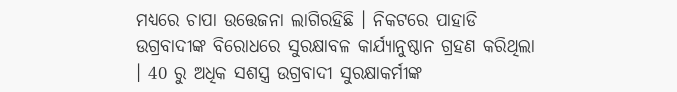ମଧ୍ୟରେ ଚାପା ଉତ୍ତେଜନା ଲାଗିରହିଛି । ନିକଟରେ ପାହାଡି ଉଗ୍ରବାଦୀଙ୍କ ବିରୋଧରେ ସୁରକ୍ଷାବଳ କାର୍ଯ୍ୟାନୁଷ୍ଠାନ ଗ୍ରହଣ କରିଥିଲା । 40 ରୁ ଅଧିକ ସଶସ୍ତ୍ର ଉଗ୍ରବାଦୀ ସୁରକ୍ଷାକର୍ମୀଙ୍କ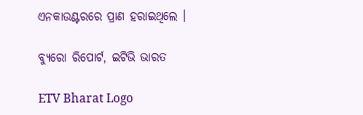ଏନକାଉଣ୍ଟରରେ ପ୍ରାଣ ହରାଇଥିଲେ ।

ବ୍ୟୁରୋ ରିପୋର୍ଟ, ଇଟିଭି ଭାରତ

ETV Bharat Logo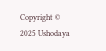Copyright © 2025 Ushodaya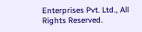Enterprises Pvt. Ltd., All Rights Reserved.